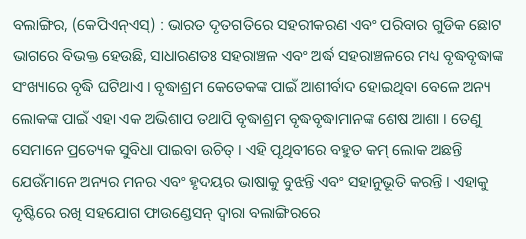ବଲାଙ୍ଗିର, (କେପିଏନ୍ଏସ୍) : ଭାରତ ଦୃତଗତିରେ ସହରୀକରଣ ଏବଂ ପରିବାର ଗୁଡିକ ଛୋଟ ଭାଗରେ ବିଭକ୍ତ ହେଉଛି, ସାଧାରଣତଃ ସହରାଞ୍ଚଳ ଏବଂ ଅର୍ଦ୍ଧ ସହରାଞ୍ଚଳରେ ମଧ୍ୟ ବୃଦ୍ଧବୃଦ୍ଧାଙ୍କ ସଂଖ୍ୟାରେ ବୃଦ୍ଧି ଘଟିଥାଏ । ବୃଦ୍ଧାଶ୍ରମ କେତେକଙ୍କ ପାଇଁ ଆଶୀର୍ବାଦ ହୋଇଥିବା ବେଳେ ଅନ୍ୟ ଲୋକଙ୍କ ପାଇଁ ଏହା ଏକ ଅଭିଶାପ ତଥାପି ବୃଦ୍ଧାଶ୍ରମ ବୃଦ୍ଧବୃଦ୍ଧାମାନଙ୍କ ଶେଷ ଆଶା । ତେଣୁ ସେମାନେ ପ୍ରତ୍ୟେକ ସୁବିଧା ପାଇବା ଉଚିତ୍ । ଏହି ପୃଥିବୀରେ ବହୁତ କମ୍ ଲୋକ ଅଛନ୍ତି ଯେଉଁମାନେ ଅନ୍ୟର ମନର ଏବଂ ହୃଦୟର ଭାଷାକୁ ବୁଝନ୍ତି ଏବଂ ସହାନୁଭୂତି କରନ୍ତି । ଏହାକୁ ଦୃଷ୍ଟିରେ ରଖି ସହଯୋଗ ଫାଉଣ୍ଡେସନ୍ ଦ୍ୱାରା ବଲାଙ୍ଗିରରେ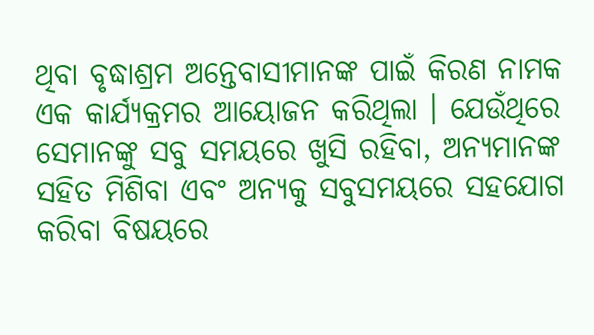ଥିବା ବୃଦ୍ଧାଶ୍ରମ ଅନ୍ତେବାସୀମାନଙ୍କ ପାଇଁ କିରଣ ନାମକ ଏକ କାର୍ଯ୍ୟକ୍ରମର ଆୟୋଜନ କରିଥିଲା । ଯେଉଁଥିରେ ସେମାନଙ୍କୁ ସବୁ ସମୟରେ ଖୁସି ରହିବା, ଅନ୍ୟମାନଙ୍କ ସହିତ ମିଶିବା ଏବଂ ଅନ୍ୟକୁ ସବୁସମୟରେ ସହଯୋଗ କରିବା ବିଷୟରେ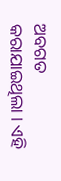ଅବଗତ କରାଯାଇଥିଲା । ଏହି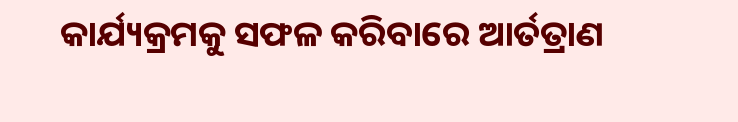କାର୍ଯ୍ୟକ୍ରମକୁ ସଫଳ କରିବାରେ ଆର୍ତତ୍ରାଣ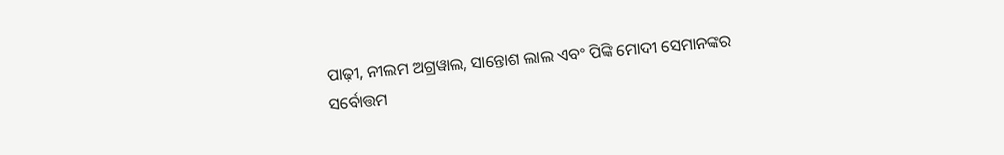ପାଢ଼ୀ, ନୀଲମ ଅଗ୍ରୱାଲ, ସାନ୍ତୋଶ ଲାଲ ଏବଂ ପିଙ୍କି ମୋଦୀ ସେମାନଙ୍କର ସର୍ବୋତ୍ତମ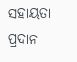ସହାୟତା ପ୍ରଦାନ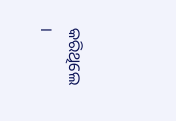କରିଥିଲେ ।